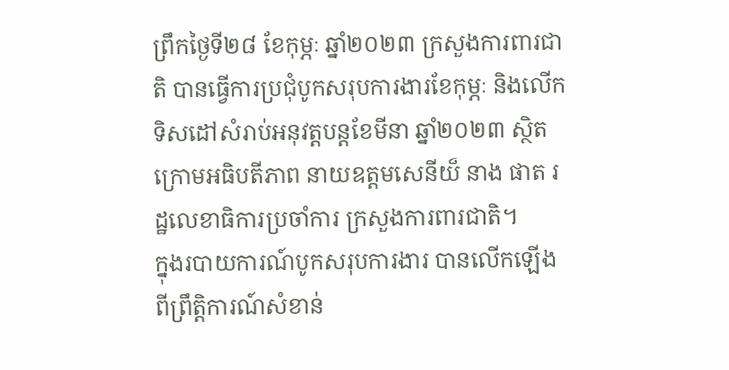ព្រឹកថ្ងៃទី២៨ ខែកុម្ភៈ ឆ្នាំ២០២៣ ក្រសួងការពារជាតិ បានធ្វើការប្រជុំបូកសរុបការងារខែកុម្ភៈ និងលើកទិសដៅសំរាប់អនុវត្តបន្តខែមីនា ឆ្នាំ២០២៣ ស្ថិតក្រោមអធិបតីភាព នាយឧត្តមសេនីយ៏ នាង ផាត រដ្ឋលេខាធិការប្រចាំការ ក្រសួងការពារជាតិ។
ក្នុងរបាយការណ៍បូកសរុបការងារ បានលើកឡើងពីព្រឹត្តិការណ៍សំខាន់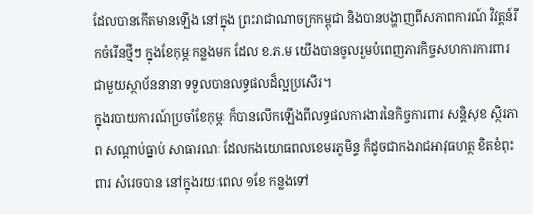ដែលបានកើតមានឡើង នៅក្នុង ព្រះរាជាណាចក្រកម្ពុជា និងបានបង្ហាញពីសភាពការណ៍ វិវត្តន៍រីកចំរើនថ្មីៗ ក្នុងខែកុម្ភៈកន្លងមក ដែល ខ.ភ.ម យើងបានចូលរួមបំពេញភារកិច្ចសហការការពារជាមួយស្ថាប័ននានា ទទួលបានលទ្ធផលដ៏ល្អប្រសើរ។
ក្នុងរបាយការណ៍ប្រចាំខែកុម្ភៈ ក៏បានលើកឡើងពីលទ្ធផលការងារនៃកិច្ចការពារ សន្តិសុខ ស្ថិរភាព សណ្តាប់ធ្នាប់ សាធារណៈ ដែលកងយោធពលខេមរភូមិន្ទ ក៏ដូចជាកងរាជអាវុធហត្ថ ខិតខំពុះពារ សំរេចបាន នៅក្នុងរយៈពេល ១ខែ កន្លងទៅ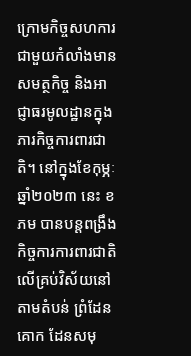ក្រោមកិច្ចសហការជាមួយកំលាំងមានសមត្ថកិច្ច និងអាជ្ញាធរមូលដ្ឋានក្នុងភារកិច្ចការពារជាតិ។ នៅក្នុងខែកុម្ភៈ ឆ្នាំ២០២៣ នេះ ខភម បានបន្តពង្រឹងកិច្ចការការពារជាតិលើគ្រប់វិស័យនៅតាមតំបន់ ព្រំដែនគោក ដែនសមុ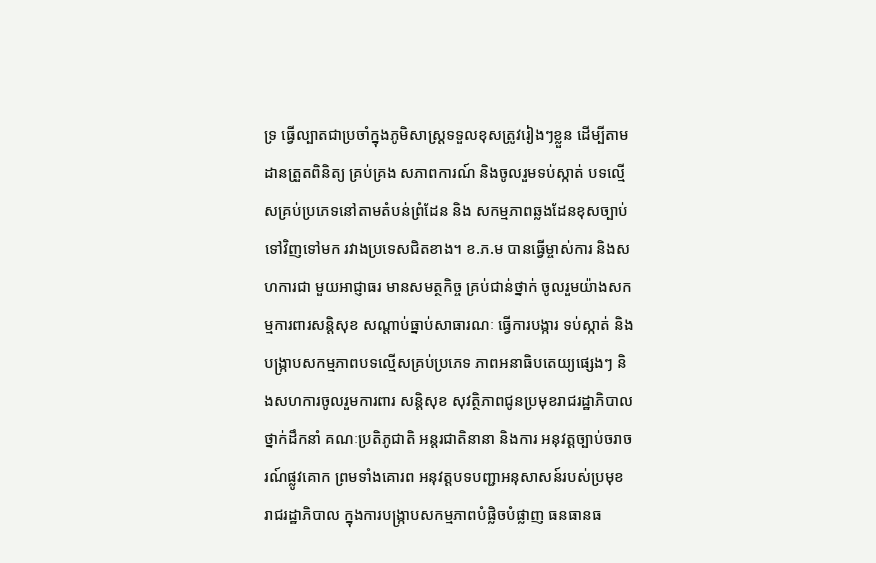ទ្រ ធ្វើល្បាតជាប្រចាំក្នុងភូមិសាស្ត្រទទួលខុសត្រូវរៀងៗខ្លួន ដើម្បីតាមដានត្រួតពិនិត្យ គ្រប់គ្រង សភាពការណ៍ និងចូលរួមទប់ស្កាត់ បទល្មើសគ្រប់ប្រភេទនៅតាមតំបន់ព្រំដែន និង សកម្មភាពឆ្លងដែនខុសច្បាប់ ទៅវិញទៅមក រវាងប្រទេសជិតខាង។ ខ.ភ.ម បានធ្វើម្ចាស់ការ និងសហការជា មួយអាជ្ញាធរ មានសមត្ថកិច្ច គ្រប់ជាន់ថ្នាក់ ចូលរួមយ៉ាងសកម្មការពារសន្តិសុខ សណ្តាប់ធ្នាប់សាធារណៈ ធ្វើការបង្ការ ទប់ស្កាត់ និងបង្ក្រាបសកម្មភាពបទល្មើសគ្រប់ប្រភេទ ភាពអនាធិបតេយ្យផ្សេងៗ និងសហការចូលរួមការពារ សន្តិសុខ សុវត្ថិភាពជូនប្រមុខរាជរដ្ឋាភិបាល ថ្នាក់ដឹកនាំ គណៈប្រតិភូជាតិ អន្តរជាតិនានា និងការ អនុវត្តច្បាប់ចរាចរណ៍ផ្លូវគោក ព្រមទាំងគោរព អនុវត្តបទបញ្ជាអនុសាសន៍របស់ប្រមុខ រាជរដ្ឋាភិបាល ក្នុងការបង្ក្រាបសកម្មភាពបំផ្លិចបំផ្លាញ ធនធានធ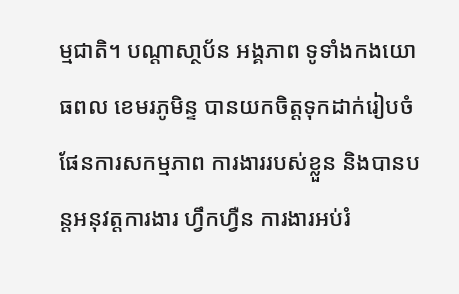ម្មជាតិ។ បណ្តាសា្ថប័ន អង្គភាព ទូទាំងកងយោធពល ខេមរភូមិន្ទ បានយកចិត្តទុកដាក់រៀបចំផែនការសកម្មភាព ការងាររបស់ខ្លួន និងបានបន្តអនុវត្តការងារ ហ្វឹកហ្វឺន ការងារអប់រំ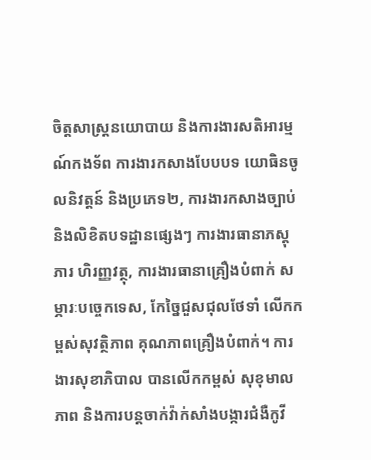ចិត្តសាស្ត្រនយោបាយ និងការងារសតិអារម្មណ៍កងទ័ព ការងារកសាងបែបបទ យោធិនចូលនិវត្តន៍ និងប្រភេទ២, ការងារកសាងច្បាប់ និងលិខិតបទដ្ឋានផ្សេងៗ ការងារធានាភស្តុភារ ហិរញ្ញវត្ថុ, ការងារធានាគ្រឿងបំពាក់ សម្ភារៈបច្ចេកទេស, កែច្នៃជួសជុលថែទាំ លើកកម្ពស់សុវត្ថិភាព គុណភាពគ្រឿងបំពាក់។ ការងារសុខាភិបាល បានលើកកម្ពស់ សុខុមាលភាព និងការបន្តចាក់វ៉ាក់សាំងបង្ការជំងឺកូវី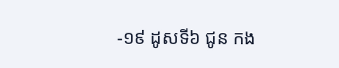-១៩ ដូសទី៦ ជូន កង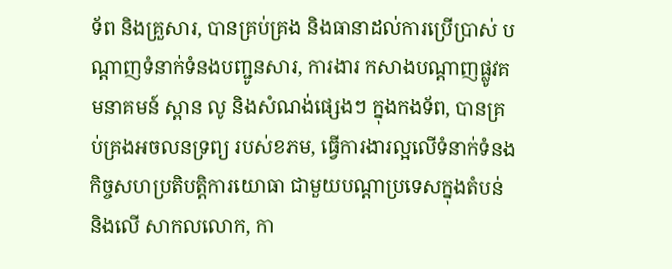ទ័ព និងគ្រួសារ, បានគ្រប់គ្រង និងធានាដល់ការប្រើប្រាស់ បណ្តាញទំនាក់ទំនងបញ្ជូនសារ, ការងារ កសាងបណ្តាញផ្លូវគមនាគមន៍ ស្ពាន លូ និងសំណង់ផ្សេងៗ ក្នុងកងទ័ព, បានគ្រប់គ្រងអចលនទ្រព្យ របស់ខភម, ធ្វើការងារល្អលើទំនាក់ទំនងកិច្ចសហប្រតិបត្តិការយោធា ជាមួយបណ្តាប្រទេសក្នុងតំបន់ និងលើ សាកលលោក, កា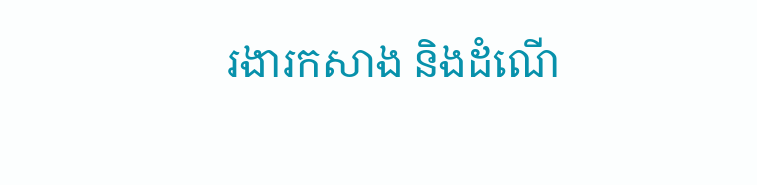រងារកសាង និងដំណើ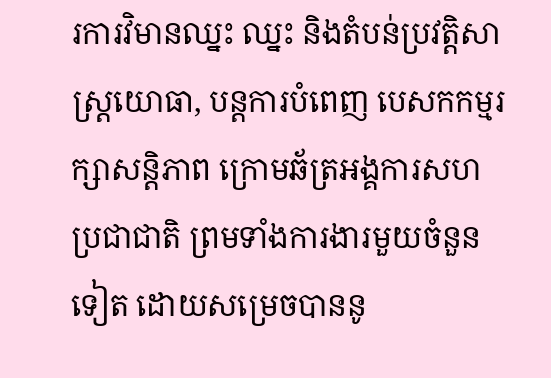រការវិមានឈ្នះ ឈ្នះ និងតំបន់ប្រវត្តិសាស្ត្រយោធា, បន្តការបំពេញ បេសកកម្មរក្សាសន្តិភាព ក្រោមឆ័ត្រអង្គការសហប្រជាជាតិ ព្រមទាំងការងារមួយចំនួនទៀត ដោយសម្រេចបាននូ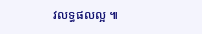វលទ្ធផលល្អ ៕